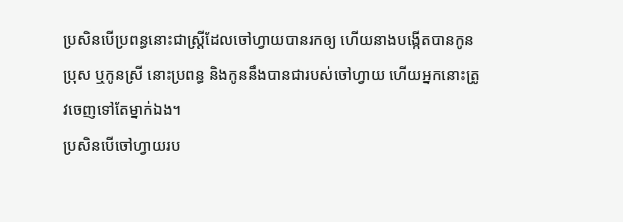ប្រសិនបើប្រពន្ធនោះជាស្ត្រីដែលចៅហ្វាយបានរកឲ្យ ហើយនាងបង្កើតបានកូនប្រុស ឬកូនស្រី នោះប្រពន្ធ និងកូននឹងបានជារបស់ចៅហ្វាយ ហើយអ្នកនោះត្រូវចេញទៅតែម្នាក់ឯង។
ប្រសិនបើចៅហ្វាយរប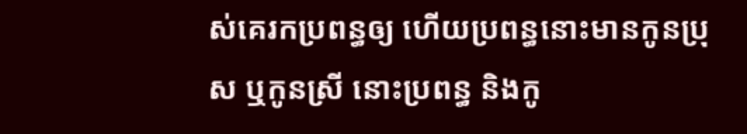ស់គេរកប្រពន្ធឲ្យ ហើយប្រពន្ធនោះមានកូនប្រុស ឬកូនស្រី នោះប្រពន្ធ និងកូ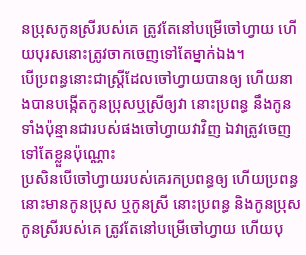នប្រុសកូនស្រីរបស់គេ ត្រូវតែនៅបម្រើចៅហ្វាយ ហើយបុរសនោះត្រូវចាកចេញទៅតែម្នាក់ឯង។
បើប្រពន្ធនោះជាស្ត្រីដែលចៅហ្វាយបានឲ្យ ហើយនាងបានបង្កើតកូនប្រុសឬស្រីឲ្យវា នោះប្រពន្ធ នឹងកូនទាំងប៉ុន្មានជារបស់ផងចៅហ្វាយវាវិញ ឯវាត្រូវចេញទៅតែខ្លួនប៉ុណ្ណោះ
ប្រសិនបើចៅហ្វាយរបស់គេរកប្រពន្ធឲ្យ ហើយប្រពន្ធនោះមានកូនប្រុស ឬកូនស្រី នោះប្រពន្ធ និងកូនប្រុស កូនស្រីរបស់គេ ត្រូវតែនៅបម្រើចៅហ្វាយ ហើយបុ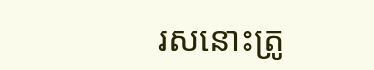រសនោះត្រូ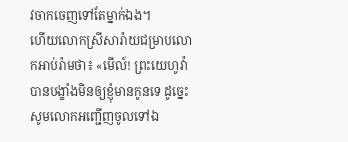វចាកចេញទៅតែម្នាក់ឯង។
ហើយលោកស្រីសារ៉ាយជម្រាបលោកអាប់រ៉ាមថា៖ «មើល៍! ព្រះយេហូវ៉ាបានបង្ខាំងមិនឲ្យខ្ញុំមានកូនទេ ដូច្នេះ សូមលោកអញ្ជើញចូលទៅឯ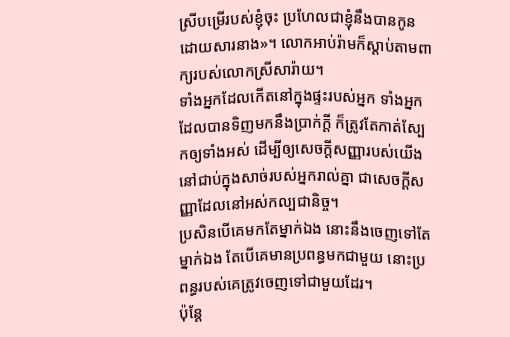ស្រីបម្រើរបស់ខ្ញុំចុះ ប្រហែលជាខ្ញុំនឹងបានកូនដោយសារនាង»។ លោកអាប់រ៉ាមក៏ស្តាប់តាមពាក្យរបស់លោកស្រីសារ៉ាយ។
ទាំងអ្នកដែលកើតនៅក្នុងផ្ទះរបស់អ្នក ទាំងអ្នកដែលបានទិញមកនឹងប្រាក់ក្តី ក៏ត្រូវតែកាត់ស្បែកឲ្យទាំងអស់ ដើម្បីឲ្យសេចក្ដីសញ្ញារបស់យើងនៅជាប់ក្នុងសាច់របស់អ្នករាល់គ្នា ជាសេចក្ដីសញ្ញាដែលនៅអស់កល្បជានិច្ច។
ប្រសិនបើគេមកតែម្នាក់ឯង នោះនឹងចេញទៅតែម្នាក់ឯង តែបើគេមានប្រពន្ធមកជាមួយ នោះប្រពន្ធរបស់គេត្រូវចេញទៅជាមួយដែរ។
ប៉ុន្តែ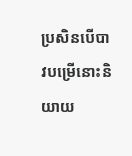ប្រសិនបើបាវបម្រើនោះនិយាយ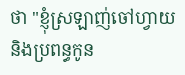ថា "ខ្ញុំស្រឡាញ់ចៅហ្វាយ និងប្រពន្ធកូន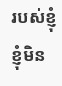របស់ខ្ញុំ ខ្ញុំមិន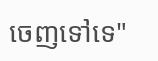ចេញទៅទេ"